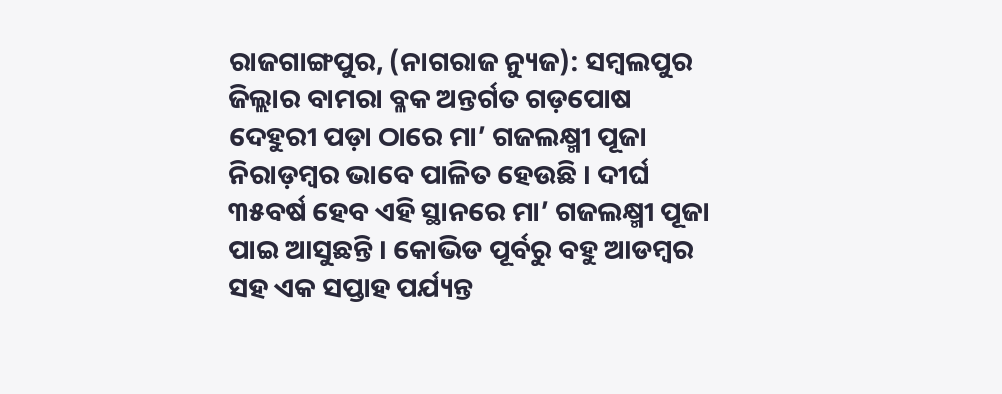ରାଜଗାଙ୍ଗପୁର, (ନାଗରାଜ ନ୍ୟୁଜ): ସମ୍ବଲପୁର ଜିଲ୍ଲାର ବାମରା ବ୍ଳକ ଅନ୍ତର୍ଗତ ଗଡ଼ପୋଷ ଦେହୁରୀ ପଡ଼ା ଠାରେ ମା’ ଗଜଲକ୍ଷ୍ମୀ ପୂଜା ନିରାଡ଼ମ୍ବର ଭାବେ ପାଳିତ ହେଉଛି । ଦୀର୍ଘ ୩୫ବର୍ଷ ହେବ ଏହି ସ୍ଥାନରେ ମା’ ଗଜଲକ୍ଷ୍ମୀ ପୂଜା ପାଇ ଆସୁଛନ୍ତି । କୋଭିଡ ପୂର୍ବରୁ ବହୁ ଆଡମ୍ବର ସହ ଏକ ସପ୍ତାହ ପର୍ଯ୍ୟନ୍ତ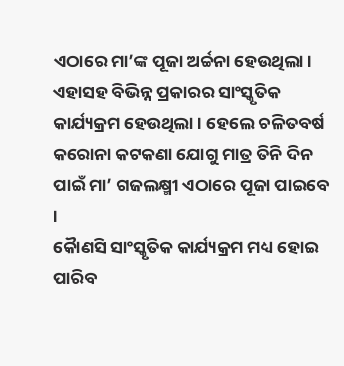ଏଠାରେ ମା’ଙ୍କ ପୂଜା ଅର୍ଚ୍ଚନା ହେଉଥିଲା । ଏହାସହ ବିଭିନ୍ନ ପ୍ରକାରର ସାଂସ୍କୃତିକ କାର୍ଯ୍ୟକ୍ରମ ହେଉଥିଲା । ହେଲେ ଚଳିତବର୍ଷ କରୋନା କଟକଣା ଯୋଗୁ ମାତ୍ର ତିନି ଦିନ ପାଇଁ ମା’ ଗଜଲକ୍ଷ୍ମୀ ଏଠାରେ ପୂଜା ପାଇବେ ।
କୈାଣସି ସାଂସ୍କୃତିକ କାର୍ଯ୍ୟକ୍ରମ ମଧ୍ୟ ହୋଇ ପାରିବ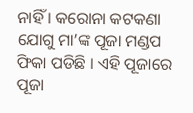ନାହିଁ । କରୋନା କଟକଣା ଯୋଗୁ ମା’ଙ୍କ ପୂଜା ମଣ୍ଡପ ଫିକା ପଡିଛି । ଏହି ପୂଜାରେ ପୂଜା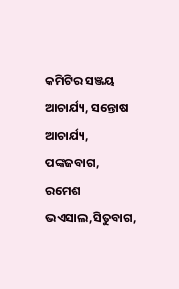କମିଟିର ସଞ୍ଜୟ ଆଚାର୍ଯ୍ୟ, ସନ୍ତୋଷ ଆଚାର୍ଯ୍ୟ, ପଙ୍କଜବାଗ, ରମେଶ ଭଏସାଲ,ସିତୁବାଗ,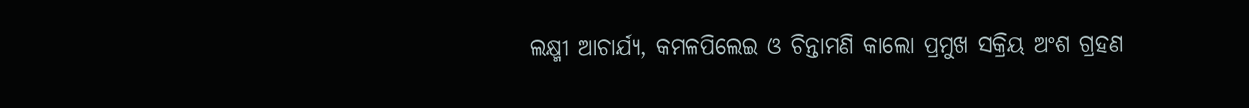ଲକ୍ଷ୍ମୀ ଆଚାର୍ଯ୍ୟ, କମଳପିଲେଇ ଓ ଚିନ୍ତାମଣି କାଲୋ ପ୍ରମୁଖ ସକ୍ରିୟ ଅଂଶ ଗ୍ରହଣ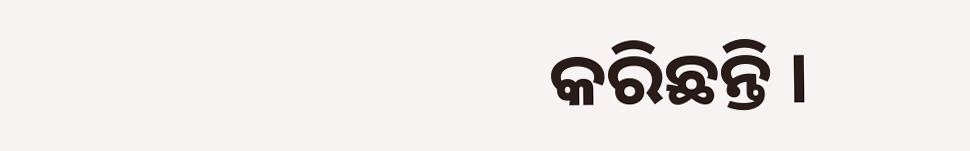କରିଛନ୍ତି ।